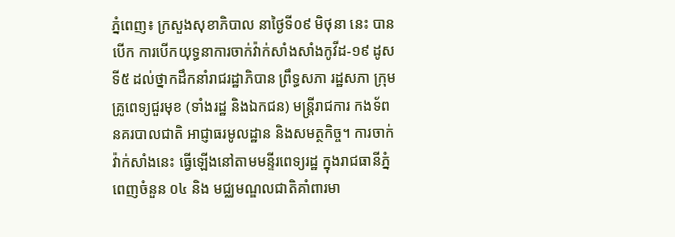ភ្នំពេញ៖ ក្រសួងសុខាភិបាល នាថ្ងៃទី០៩ មិថុនា នេះ បានបើក ការបើកយុទ្ធនាការចាក់វ៉ាក់សាំងសាំងកូវីដ-១៩ ដូសទី៥ ដល់ថ្នាកដឹកនាំរាជរដ្ឋាភិបាន ព្រឹទ្ធសភា រដ្ឋសភា ក្រុមគ្រូពេទ្យជួរមុខ (ទាំងរដ្ឋ និងឯកជន) មន្ត្រីរាជការ កងទ័ព នគរបាលជាតិ អាជ្ញាធរមូលដ្ឋាន និងសមត្ថកិច្ច។ ការចាក់វ៉ាក់សាំងនេះ ធ្វើឡើងនៅតាមមន្ទីរពេទ្យរដ្ឋ ក្នុងរាជធានីភ្នំពេញចំនួន ០៤ និង មជ្ឈមណ្ឌលជាតិគាំពារមា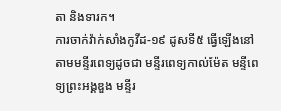តា និងទារក។
ការចាក់វ៉ាក់សាំងកូវីដ-១៩ ដូសទី៥ ធ្វើឡើងនៅតាមមន្ទីរពេទ្យដូចជា មន្ទីរពេទ្យកាល់ម៉ែត មន្ទីពេទ្យព្រះអង្គឌួង មន្ទីរ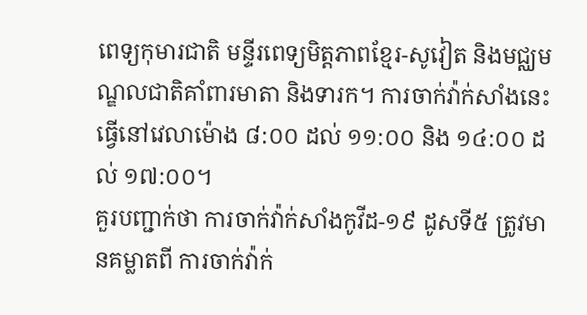ពេទ្យកុមារជាតិ មន្ទីរពេទ្យមិត្តភាពខ្មែរ-សូវៀត និងមជ្ឈមណ្ឌលជាតិគាំពារមាតា និងទារក។ ការចាក់វ៉ាក់សាំងនេះ ធ្វើនៅវេលាម៉ោង ៨:០០ ដល់ ១១:០០ និង ១៤:០០ ដល់ ១៧:០០។
គួរបញ្ជាក់ថា ការចាក់វ៉ាក់សាំងកូវីដ-១៩ ដូសទី៥ ត្រូវមានគម្លាតពី ការចាក់វ៉ាក់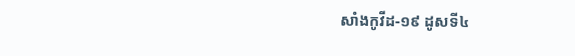សាំងកូវីដ-១៩ ដូសទី៤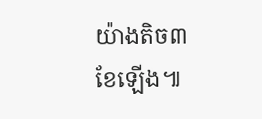យ៉ាងតិច៣ខែឡើង៕